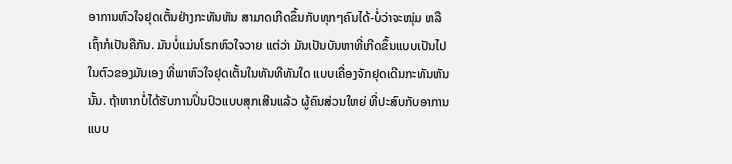ອາການຫົວໃຈຢຸດເຕັ້ນຢ່າງກະທັນຫັນ ສາມາດເກີດຂຶ້ນກັບທຸກໆຄົນໄດ້-ບໍ່ວ່າຈະໜຸ່ມ ຫລື
ເຖົ້າກໍເປັນຄືກັນ. ມັນບໍ່ແມ່ນໂຣກຫົວໃຈວາຍ ແຕ່ວ່າ ມັນເປັນບັນຫາທີ່ເກີດຂຶ້ນແບບເປັນໄປ
ໃນຕົວຂອງມັນເອງ ທີ່ພາຫົວໃຈຢຸດເຕັ້ນໃນທັນທີທັນໃດ ແບບເຄື່ອງຈັກຢຸດເດີນກະທັນຫັນ
ນັ້ນ. ຖ້າຫາກບໍ່ໄດ້ຮັບການປິ່ນປົວແບບສຸກເສີນແລ້ວ ຜູ້ຄົນສ່ວນໃຫຍ່ ທີ່ປະສົບກັບອາການ
ແບບ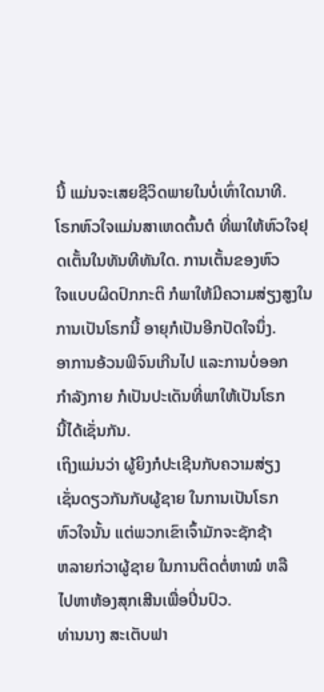ນີ້ ແມ່ນຈະເສຍຊີວິດພາຍໃນບໍ່ເທົ່າໃດນາທີ.
ໂຣກຫົວໃຈແມ່ນສາເຫດຕົ້ນຕໍ ທີ່ພາໃຫ້ຫົວໃຈຢຸດເຕັ້ນໃນທັນທີທັນໃດ. ການເຕັ້ນຂອງຫົວ
ໃຈແບບຜິດປົກກະຕິ ກໍພາໃຫ້ມີຄວາມສ່ຽງສູງໃນການເປັນໂຣກນີ້ ອາຍຸກໍເປັນອີກປັດໃຈນຶ່ງ.
ອາການອ້ວນພີຈົນເກີນໄປ ແລະການບໍ່ອອກ
ກໍາລັງກາຍ ກໍເປັນປະເດັນທີ່ພາໃຫ້ເປັນໂຣກ
ນີ້ໄດ້ເຊັ່ນກັນ.
ເຖິງແມ່ນວ່າ ຜູ້ຍິງກໍປະເຊີນກັບຄວາມສ່ຽງ
ເຊັ່ນດຽວກັນກັບຜູ້ຊາຍ ໃນການເປັນໂຣກ
ຫົວໃຈນັ້ນ ແຕ່ພວກເຂົາເຈົ້າມັກຈະຊັກຊ້າ
ຫລາຍກ່ວາຜູ້ຊາຍ ໃນການຕິດຕໍ່ຫາໝໍ ຫລື
ໄປຫາຫ້ອງສຸກເສີນເພື່ອປິ່ນປົວ.
ທ່ານນາງ ສະເຕັບຟາ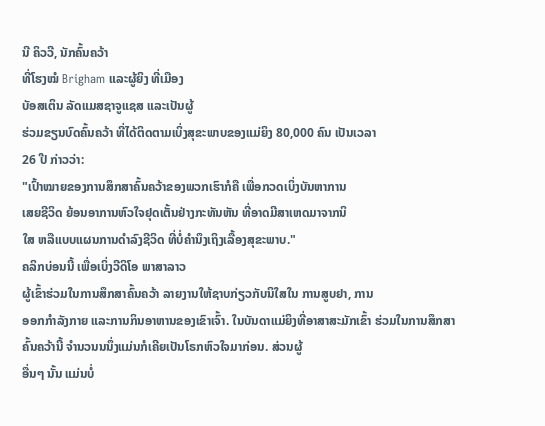ນີ ຄິວວີ, ນັກຄົ້ນຄວ້າ
ທີ່ໂຮງໝໍ Brigham ແລະຜູ້ຍິງ ທີ່ເມືອງ
ບັອສເຕິນ ລັດແມສຊາຈູແຊສ ແລະເປັນຜູ້
ຮ່ວມຂຽນບົດຄົ້ນຄວ້າ ທີ່ໄດ້ຕິດຕາມເບິ່ງສຸຂະພາບຂອງແມ່ຍິງ 80,000 ຄົນ ເປັນເວລາ
26 ປີ ກ່າວວ່າ:
"ເປົ້າໝາຍຂອງການສຶກສາຄົ້ນຄວ້າຂອງພວກເຮົາກໍຄື ເພື່ອກວດເບິ່ງບັນຫາການ
ເສຍຊີວິດ ຍ້ອນອາການຫົວໃຈຢຸດເຕັ້ນຢ່າງກະທັນຫັນ ທີ່ອາດມີສາເຫດມາຈາກນິ
ໃສ ຫລືແບບແຜນການດໍາລົງຊີວິດ ທີ່ບໍ່ຄໍານຶງເຖິງເລື້ອງສຸຂະພາບ."
ຄລິກບ່ອນນີ້ ເພື່ອເບິ່ງວີດິໂອ ພາສາລາວ
ຜູ້ເຂົ້າຮ່ວມໃນການສຶກສາຄົ້ນຄວ້າ ລາຍງານໃຫ້ຊາບກ່ຽວກັບນິໃສໃນ ການສູບຢາ, ການ
ອອກກໍາລັງກາຍ ແລະການກິນອາຫານຂອງເຂົາເຈົ້າ. ໃນບັນດາແມ່ຍິງທີ່ອາສາສະມັກເຂົ້າ ຮ່ວມໃນການສຶກສາຄົ້ນຄວ້ານີ້ ຈໍານວນນນຶ່ງແມ່ນກໍເຄີຍເປັນໂຣກຫົວໃຈມາກ່ອນ. ສ່ວນຜູ້
ອື່ນໆ ນັ້ນ ແມ່ນບໍ່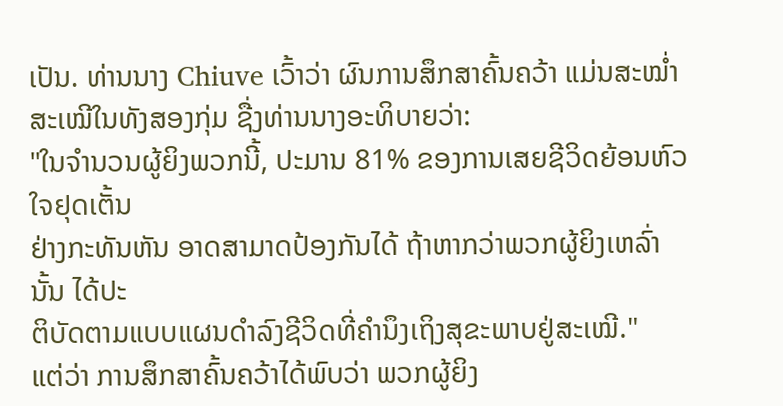ເປັນ. ທ່ານນາງ Chiuve ເວົ້າວ່າ ຜົນການສຶກສາຄົ້ນຄວ້າ ແມ່ນສະໝໍ່າ
ສະເໝີໃນທັງສອງກຸ່ມ ຊື່ງທ່ານນາງອະທິບາຍວ່າ:
"ໃນຈໍານວນຜູ້ຍິງພວກນີ້, ປະມານ 81% ຂອງການເສຍຊີວິດຍ້ອນຫົວໃຈຢຸດເຕັ້ນ
ຢ່າງກະທັນຫັນ ອາດສາມາດປ້ອງກັນໄດ້ ຖ້າຫາກວ່າພວກຜູ້ຍິງເຫລົ່ານັ້ນ ໄດ້ປະ
ຕິບັດຕາມແບບແຜນດໍາລົງຊີວິດທີ່ຄໍານຶງເຖິງສຸຂະພາບຢູ່ສະເໝີ."
ແຕ່ວ່າ ການສຶກສາຄົ້ນຄວ້າໄດ້ພົບວ່າ ພວກຜູ້ຍິງ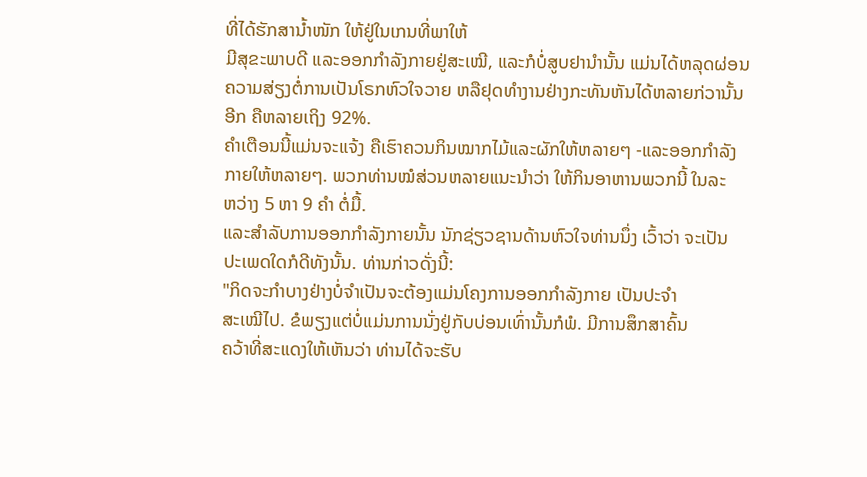ທີ່ໄດ້ຮັກສານໍ້າໜັກ ໃຫ້ຢູ່ໃນເກນທີ່ພາໃຫ້
ມີສຸຂະພາບດີ ແລະອອກກໍາລັງກາຍຢູ່ສະເໝີ, ແລະກໍບໍ່ສູບຢານໍານັ້ນ ແມ່ນໄດ້ຫລຸດຜ່ອນ
ຄວາມສ່ຽງຕໍ່ການເປັນໂຣກຫົວໃຈວາຍ ຫລືຢຸດທໍາງານຢ່າງກະທັນຫັນໄດ້ຫລາຍກ່ວານັ້ນ
ອີກ ຄືຫລາຍເຖິງ 92%.
ຄໍາເຕືອນນີ້ແມ່ນຈະແຈ້ງ ຄືເຮົາຄວນກິນໝາກໄມ້ແລະຜັກໃຫ້ຫລາຍໆ -ແລະອອກກໍາລັງ
ກາຍໃຫ້ຫລາຍໆ. ພວກທ່ານໝໍສ່ວນຫລາຍແນະນໍາວ່າ ໃຫ້ກິນອາຫານພວກນີ້ ໃນລະ
ຫວ່າງ 5 ຫາ 9 ຄໍາ ຕໍ່ມື້.
ແລະສໍາລັບການອອກກໍາລັງກາຍນັ້ນ ນັກຊ່ຽວຊານດ້ານຫົວໃຈທ່ານນຶ່ງ ເວົ້າວ່າ ຈະເປັນ
ປະເພດໃດກໍດີທັງນັ້ນ. ທ່ານກ່າວດັ່ງນີ້:
"ກິດຈະກໍາບາງຢ່າງບໍ່ຈໍາເປັນຈະຕ້ອງແມ່ນໂຄງການອອກກໍາລັງກາຍ ເປັນປະຈໍາ
ສະເໝີໄປ. ຂໍພຽງແຕ່ບໍ່ແມ່ນການນັ່ງຢູ່ກັບບ່ອນເທົ່ານັ້ນກໍພໍ. ມີການສຶກສາຄົ້ນ
ຄວ້າທີ່ສະແດງໃຫ້ເຫັນວ່າ ທ່ານໄດ້ຈະຮັບ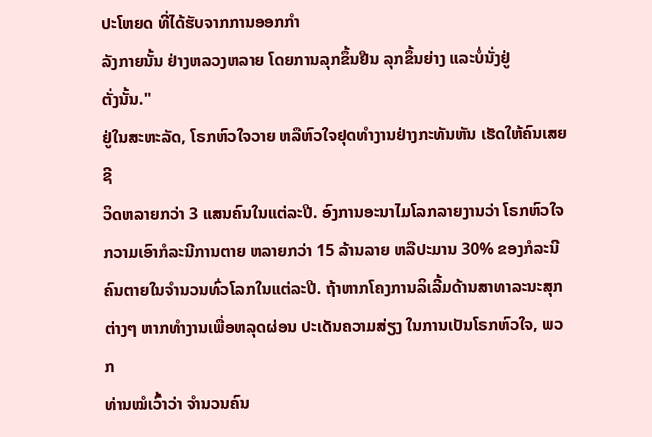ປະໂຫຍດ ທີ່ໄດ້ຮັບຈາກການອອກກໍາ
ລັງກາຍນັ້ນ ຢ່າງຫລວງຫລາຍ ໂດຍການລຸກຂຶ້ນຢືນ ລຸກຂຶ້ນຍ່າງ ແລະບໍ່ນັ່ງຢູ່
ຕັ່ງນັ້ນ."
ຢູ່ໃນສະຫະລັດ, ໂຣກຫົວໃຈວາຍ ຫລືຫົວໃຈຢຸດທໍາງານຢ່າງກະທັນຫັນ ເຮັດໃຫ້ຄົນເສຍຊີ
ວິດຫລາຍກວ່າ 3 ແສນຄົນໃນແຕ່ລະປີ. ອົງການອະນາໄມໂລກລາຍງານວ່າ ໂຣກຫົວໃຈ
ກວາມເອົາກໍລະນີການຕາຍ ຫລາຍກວ່າ 15 ລ້ານລາຍ ຫລືປະມານ 30% ຂອງກໍລະນີ
ຄົນຕາຍໃນຈໍານວນທົ່ວໂລກໃນແຕ່ລະປີ. ຖ້າຫາກໂຄງການລິເລີ້ມດ້ານສາທາລະນະສຸກ
ຕ່າງໆ ຫາກທໍາງານເພື່ອຫລຸດຜ່ອນ ປະເດັນຄວາມສ່ຽງ ໃນການເປັນໂຣກຫົວໃຈ, ພວກ
ທ່ານໝໍເວົ້າວ່າ ຈໍານວນຄົນ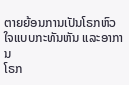ຕາຍຍ້ອນການເປັນໂຣກຫົວໃຈແບບກະທັນຫັນ ແລະອາການ
ໂຣກ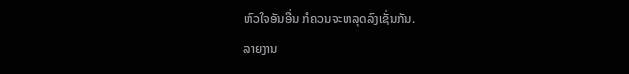ຫົວໃຈອັນອື່ນ ກໍຄວນຈະຫລຸດລົງເຊັ່ນກັນ.
ລາຍງານ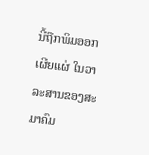ນີ້ຖືກພິມອອກເຜີຍແຜ່ ໃນວາລະສານຂອງສະມາຄົມ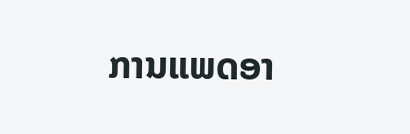ການແພດອາ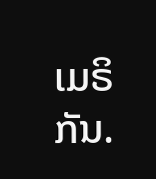ເມຣິກັນ.